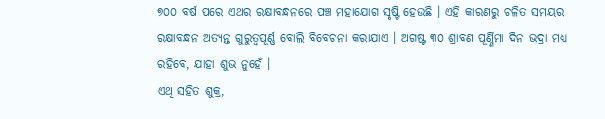୭୦୦ ବର୍ଷ ପରେ ଏଥର ରକ୍ଷାବନ୍ଧନରେ ପଞ୍ଚ ମହାଯୋଗ ସୃଷ୍ଟି ହେଉଛି । ଏହି କାରଣରୁ ଚଳିତ ସମୟର ରକ୍ଷାବନ୍ଧନ ଅତ୍ୟନ୍ତ ଗୁରୁତ୍ୱପୂର୍ଣ୍ଣ ବୋଲି ବିବେଚନା କରାଯାଏ । ଅଗଷ୍ଟ ୩୦ ଶ୍ରାବଣ ପୂର୍ଣ୍ଣିମା ଦିନ ଭଦ୍ରା ମଧ୍ୟ ରହିବେ, ଯାହା ଶୁଭ ନୁହେଁ ।
ଏଥି ସହିତ ଶୁକ୍ର,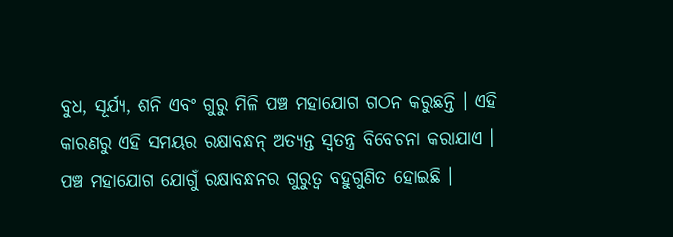ବୁଧ, ସୂର୍ଯ୍ୟ, ଶନି ଏବଂ ଗୁରୁ ମିଳି ପଞ୍ଚ ମହାଯୋଗ ଗଠନ କରୁଛନ୍ତି । ଏହି କାରଣରୁ ଏହି ସମୟର ରକ୍ଷାବନ୍ଧନ୍ ଅତ୍ୟନ୍ତ ସ୍ୱତନ୍ତ୍ର ବିବେଚନା କରାଯାଏ । ପଞ୍ଚ ମହାଯୋଗ ଯୋଗୁଁ ରକ୍ଷାବନ୍ଧନର ଗୁରୁତ୍ୱ ବହୁଗୁଣିତ ହୋଇଛି ।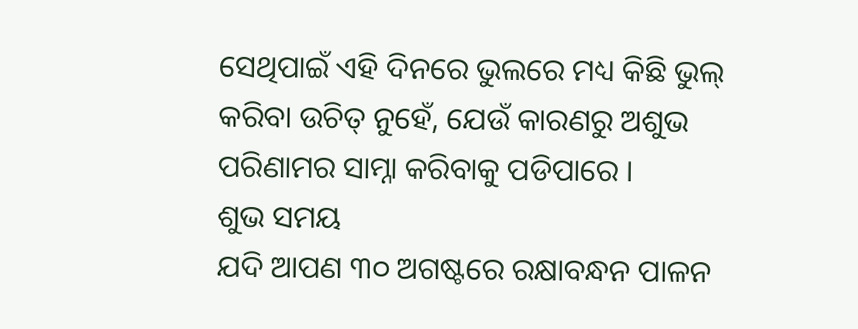ସେଥିପାଇଁ ଏହି ଦିନରେ ଭୁଲରେ ମଧ୍ୟ କିଛି ଭୁଲ୍ କରିବା ଉଚିତ୍ ନୁହେଁ, ଯେଉଁ କାରଣରୁ ଅଶୁଭ ପରିଣାମର ସାମ୍ନା କରିବାକୁ ପଡିପାରେ ।
ଶୁଭ ସମୟ
ଯଦି ଆପଣ ୩୦ ଅଗଷ୍ଟରେ ରକ୍ଷାବନ୍ଧନ ପାଳନ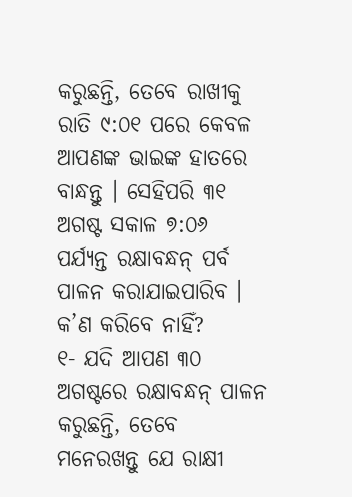କରୁଛନ୍ତି, ତେବେ ରାଖୀକୁ ରାତି ୯:୦୧ ପରେ କେବଳ ଆପଣଙ୍କ ଭାଇଙ୍କ ହାତରେ ବାନ୍ଧନ୍ତୁ । ସେହିପରି ୩୧ ଅଗଷ୍ଟ ସକାଳ ୭:୦୬ ପର୍ଯ୍ୟନ୍ତ ରକ୍ଷାବନ୍ଧନ୍ ପର୍ବ ପାଳନ କରାଯାଇପାରିବ ।
କ’ଣ କରିବେ ନାହିଁ?
୧- ଯଦି ଆପଣ ୩୦ ଅଗଷ୍ଟରେ ରକ୍ଷାବନ୍ଧନ୍ ପାଳନ କରୁଛନ୍ତି, ତେବେ ମନେରଖନ୍ତୁ ଯେ ରାକ୍ଷୀ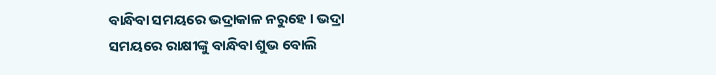ବାନ୍ଧିବା ସମୟରେ ଭଦ୍ରାକାଳ ନରୁହେ । ଭଦ୍ରା ସମୟରେ ରାକ୍ଷୀଙ୍କୁ ବାନ୍ଧିବା ଶୁଭ ବୋଲି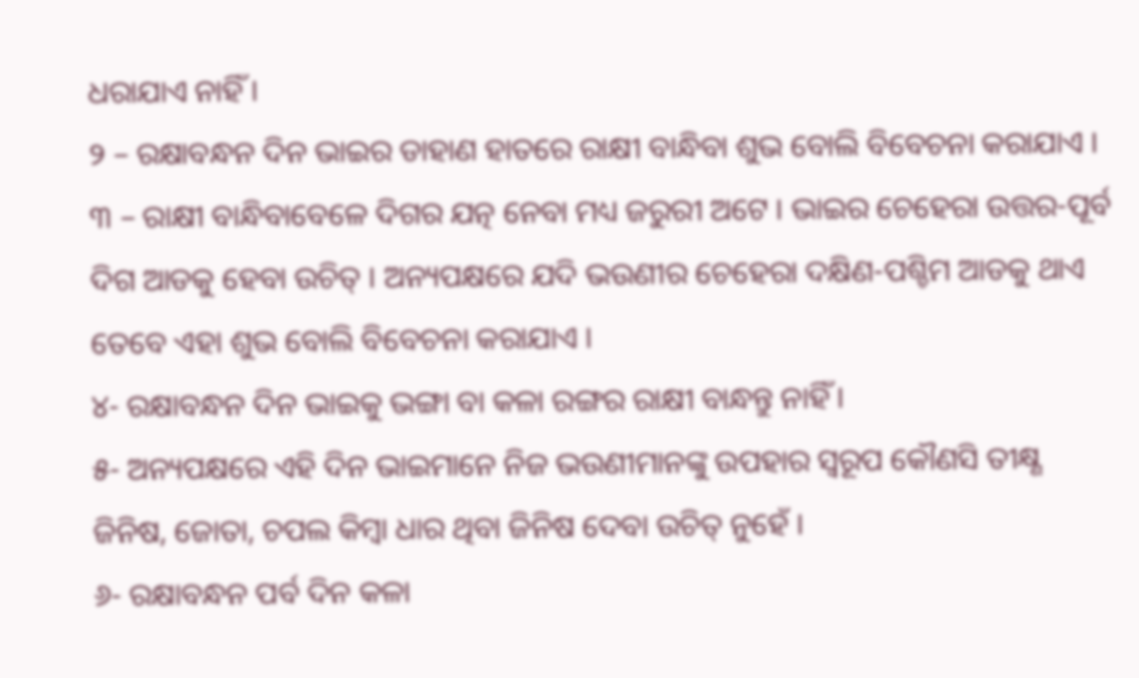ଧରାଯାଏ ନାହିଁ ।
୨ – ରକ୍ଷାବନ୍ଧନ ଦିନ ଭାଇର ଡାହାଣ ହାତରେ ରାକ୍ଷୀ ବାନ୍ଧିବା ଶୁଭ ବୋଲି ବିବେଚନା କରାଯାଏ ।
୩ – ରାକ୍ଷୀ ବାନ୍ଧିବାବେଳେ ଦିଗର ଯତ୍ନ ନେବା ମଧ୍ୟ ଜରୁରୀ ଅଟେ । ଭାଇର ଚେହେରା ଉତ୍ତର-ପୂର୍ବ ଦିଗ ଆଡକୁ ହେବା ଉଚିତ୍ । ଅନ୍ୟପକ୍ଷରେ ଯଦି ଭଉଣୀର ଚେହେରା ଦକ୍ଷିଣ-ପଶ୍ଚିମ ଆଡକୁ ଥାଏ ତେବେ ଏହା ଶୁଭ ବୋଲି ବିବେଚନା କରାଯାଏ ।
୪- ରକ୍ଷାବନ୍ଧନ ଦିନ ଭାଇକୁ ଭଙ୍ଗା ବା କଳା ରଙ୍ଗର ରାକ୍ଷୀ ବାନ୍ଧନ୍ତୁ ନାହିଁ ।
୫- ଅନ୍ୟପକ୍ଷରେ ଏହି ଦିନ ଭାଇମାନେ ନିଜ ଭଉଣୀମାନଙ୍କୁ ଉପହାର ସ୍ୱରୂପ କୌଣସି ତୀକ୍ଷ୍ଣ ଜିନିଷ, ଜୋତା, ଚପଲ କିମ୍ବା ଧାର ଥିବା ଜିନିଷ ଦେବା ଉଚିତ୍ ନୁହେଁ ।
୬- ରକ୍ଷାବନ୍ଧନ ପର୍ବ ଦିନ କଳା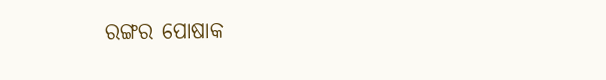ରଙ୍ଗର ପୋଷାକ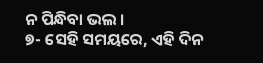ନ ପିନ୍ଧିବା ଭଲ ।
୭- ସେହି ସମୟରେ, ଏହି ଦିନ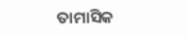ତାମାସିକ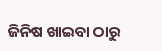ଜିନିଷ ଖାଇବା ଠାରୁ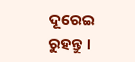ଦୂରେଇ ରୁହନ୍ତୁ ।